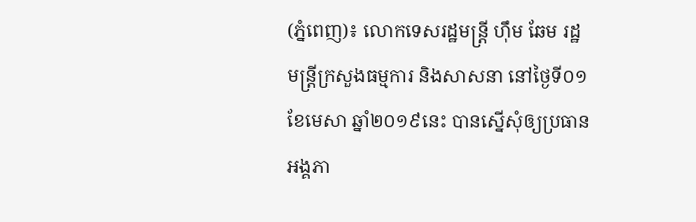(ភ្នំពេញ)៖ លោកទេសរដ្ឋមន្ត្រី ហ៊ឹម ឆែម រដ្ឋមន្ត្រីក្រសួងធម្មការ និងសាសនា នៅថ្ងៃទី០១ ខែមេសា ឆ្នាំ២០១៩នេះ បានស្នើសុំឲ្យប្រធានអង្គភា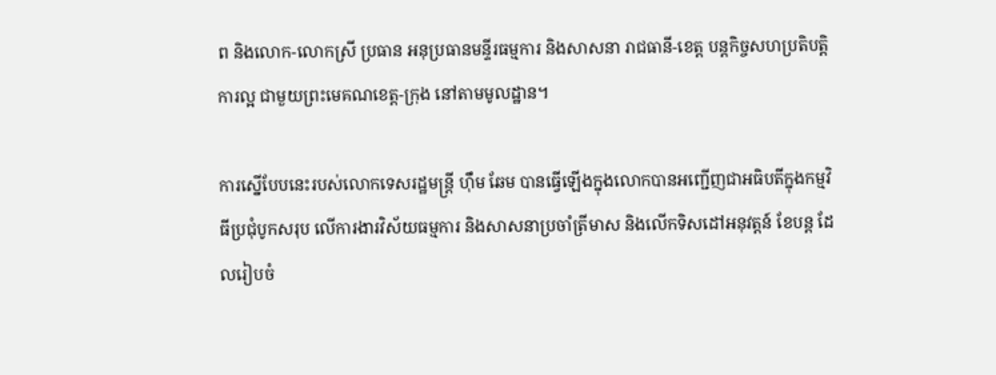ព និងលោក-លោកស្រី ប្រធាន អនុប្រធានមន្ទីរធម្មការ និងសាសនា រាជធានី-ខេត្ត បន្តកិច្ចសហប្រតិបត្តិការល្អ ជាមួយព្រះមេគណខេត្ត-ក្រុង នៅតាមមូលដ្ឋាន។

ការស្នើបែបនេះរបស់លោកទេសរដ្ឋមន្ត្រី ហ៊ឹម ឆែម បានធ្វើឡើងក្នុងលោកបានអញ្ជើញជាអធិបតីក្នុងកម្មវិធីប្រជុំបូកសរុប លើការងារវិស័យធម្មការ និងសាសនាប្រចាំត្រីមាស និងលើកទិសដៅអនុវត្តន៍ ខែបន្ត ដែលរៀបចំ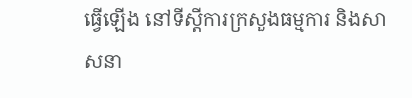ធ្វើឡើង នៅទីស្តីការក្រសួងធម្មការ និងសាសនា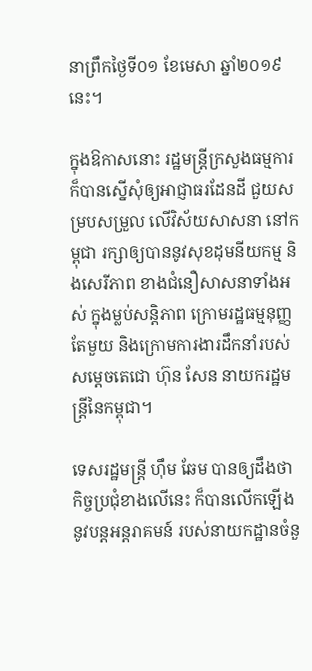នាព្រឹកថ្ងៃទី០១ ខែមេសា ឆ្នាំ២០១៩នេះ។

ក្នុងឱកាសនោះ រដ្ឋមន្ត្រីក្រសួងធម្មការ ក៏បានស្នើសុំឲ្យអាជ្ញាធរដែនដី ជួយសម្របសម្រួល លើវិស័យសាសនា នៅកម្ពុជា រក្សាឲ្យបាននូវសុខដុមនីយកម្ម និងសេរីភាព ខាងជំនឿសាសនាទាំងអស់ ក្នុងម្លប់សន្តិភាព ក្រោមរដ្ឋធម្មនុញ្ញតែមួយ និងក្រោមការងារដឹកនាំរបស់ សម្តេចតេជោ ហ៊ុន សែន នាយករដ្ឋមន្ត្រីនៃកម្ពុជា។

ទេសរដ្ឋមន្ត្រី ហ៊ឹម ឆែម បានឲ្យដឹងថា កិច្ចប្រជុំខាងលើនេះ ក៏បានលើកឡើងនូវបន្តអន្តរាគមន៍ របស់នាយកដ្ឋានចំនួ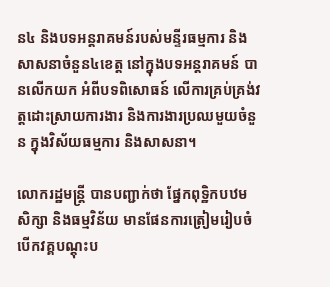ន៤ និងបទអន្តរាគមន៍របស់មន្ទីរធម្មការ និងសាសនាចំនួន៤ខេត្ត នៅក្នុងបទអន្តរាគមន៍ បានលើកយក អំពីបទពិសោធន៍ លើការគ្រប់គ្រង់វត្តដោះស្រាយការងារ និងការងារប្រឈមួយចំនួន ក្នុងវិស័យធម្មការ និងសាសនា។

លោករដ្ឋមន្ដ្រី បានបញ្ជាក់ថា ផ្នែកពុទ្ឋិកបឋមសិក្សា និងធម្មវិន័យ មានផែនការត្រៀមរៀបចំ បើកវគ្គបណ្តុះប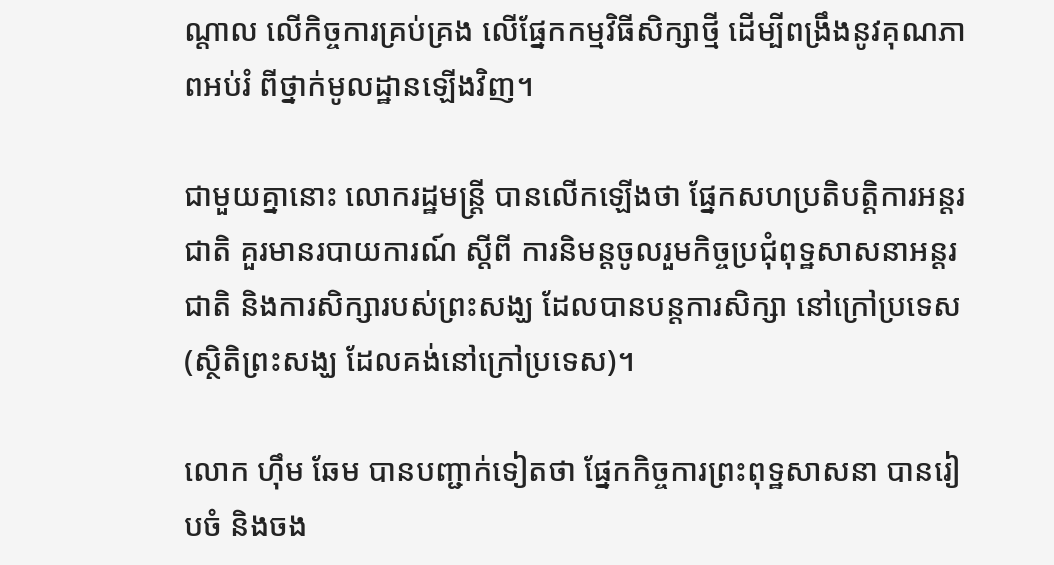ណ្តាល លើកិច្ចការគ្រប់គ្រង លើផែ្នកកម្មវិធីសិក្សាថ្មី ដើម្បីពង្រឹងនូវគុណភាពអប់រំ ពីថ្នាក់មូលដ្ឋានឡើងវិញ។

ជាមួយគ្នានោះ លោករដ្ឋមន្ដ្រី បានលើកឡើងថា ផ្នែកសហប្រតិបត្តិការអន្តរជាតិ គួរមានរបាយការណ៍ ស្តីពី ការនិមន្តចូលរួមកិច្ចប្រជុំពុទ្ឋសាសនាអន្តរជាតិ និងការសិក្សារបស់ព្រះសង្ឃ ដែលបានបន្តការសិក្សា នៅក្រៅប្រទេស (ស្ថិតិព្រះសង្ឃ ដែលគង់នៅក្រៅប្រទេស)។

លោក ហ៊ឹម ឆែម បានបញ្ជាក់ទៀតថា ផ្នែកកិច្ចការព្រះពុទ្ឋសាសនា បានរៀបចំ និងចង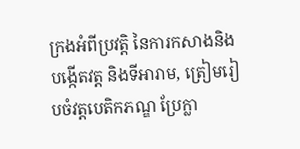ក្រងអំពីប្រវត្តិ នៃការកសាងនិងបង្កើតវត្ត និងទីអារាម, ត្រៀមរៀបចំវត្តបេតិកភណ្ឌ ប្រែក្លា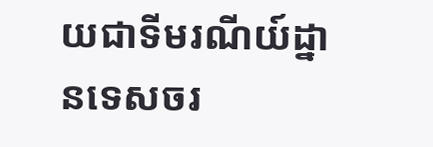យជាទីមរណីយ៍ដ្នានទេសចរ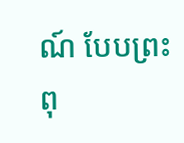ណ៍ បែបព្រះពុ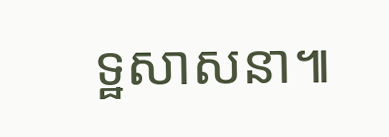ទ្ឋសាសនា៕